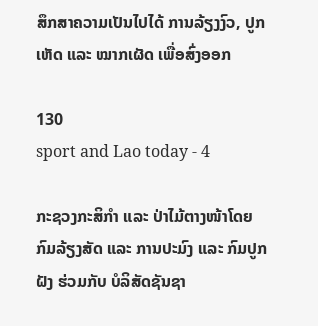ສຶກສາຄວາມເປັນໄປໄດ້ ການລ້ຽງງົວ, ປູກເຫັດ ແລະ ໝາກເຜັດ ເພື່ອສົ່ງອອກ

130
sport and Lao today - 4

ກະຊວງກະສິກໍາ ແລະ ປ່າໄມ້ຕາງໜ້າໂດຍກົມລ້ຽງສັດ ແລະ ການປະມົງ ແລະ ກົມປູກຝັງ ຮ່ວມກັບ ບໍລິສັດຊັນຊາ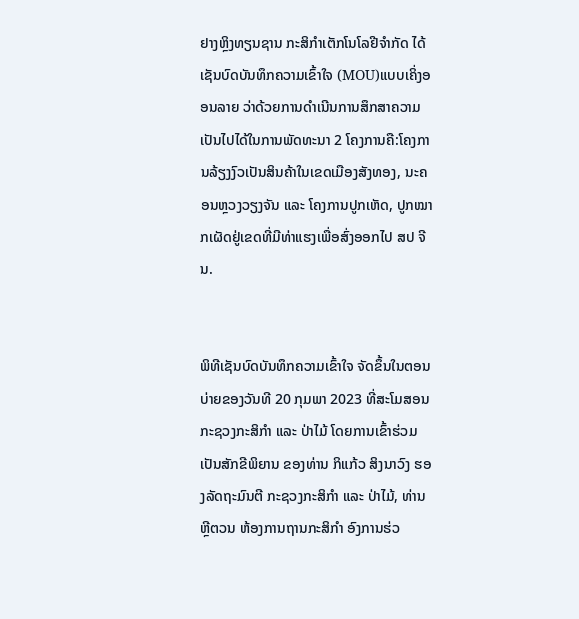ຢາງຫຼິງທຽນຊານ ກະສິກໍາເຕັກໂນໂລຢີຈໍາກັດ ໄດ້ເຊັນບົດບັນທຶກຄວາມເຂົ້າໃຈ (MOU)ແບບເຄິ່ງອອນລາຍ ວ່າດ້ວຍການດໍາເນີນການສຶກສາຄວາມເປັນໄປໄດ້ໃນການພັດທະນາ 2 ໂຄງການຄື:ໂຄງການລ້ຽງງົວເປັນສິນຄ້າໃນເຂດເມືອງສັງທອງ, ນະຄອນຫຼວງວຽງຈັນ ແລະ ໂຄງການປູກເຫັດ, ປູກໝາກເຜັດຢູ່ເຂດທີ່ມີທ່າແຮງເພື່ອສົ່ງອອກໄປ ສປ ຈີນ.


ພິທີເຊັນບົດບັນທຶກຄວາມເຂົ້າໃຈ ຈັດຂຶ້ນໃນຕອນບ່າຍຂອງວັນທີ 20 ກຸມພາ 2023 ທີ່ສະໂມສອນ ກະຊວງກະສິກໍາ ແລະ ປ່າໄມ້ ໂດຍການເຂົ້າຮ່ວມເປັນສັກຂີພິຍານ ຂອງທ່ານ ກິແກ້ວ ສິງນາວົງ ຮອງລັດຖະມົນຕີ ກະຊວງກະສິກຳ ແລະ ປ່າໄມ້, ທ່ານ ຫຼີຕວນ ຫ້ອງການຖານກະສິກໍາ ອົງການຮ່ວ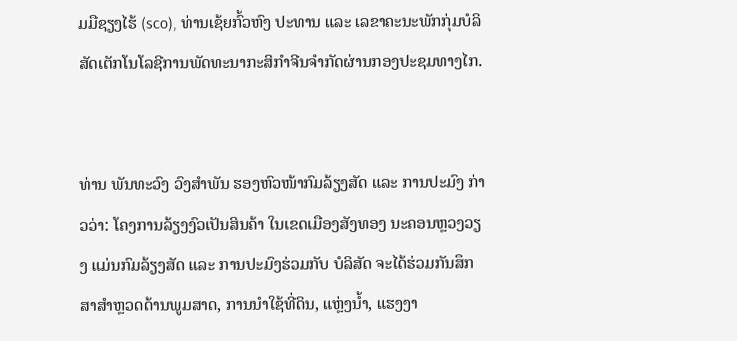ມມືຊຽງໄຮ້ (sco), ທ່ານເຊ້ຍກົ້ວຫົງ ປະທານ ແລະ ເລຂາຄະນະພັກກຸ່ມບໍລິສັດເຕັກໂນໂລຊີການພັດທະນາກະສິກໍາຈີນຈໍາກັດຜ່ານກອງປະຊມທາງໄກ.


ທ່ານ ພັນທະວົງ ວົງສໍາພັນ ຮອງຫົວໜ້າກົມລ້ຽງສັດ ແລະ ການປະມົງ ກ່າວວ່າ: ໂຄງການລ້ຽງງົວເປັນສິນຄ້າ ໃນເຂດເມືອງສັງທອງ ນະຄອນຫຼວງວຽງ ແມ່ນກົມລ້ຽງສັດ ແລະ ການປະມົງຮ່ວມກັບ ບໍລິສັດ ຈະໄດ້ຮ່ວມກັນສຶກສາສຳຫຼວດດ້ານພູມສາດ, ການນຳໃຊ້ທີ່ດິນ, ແຫຼ່ງນໍ້າ, ແຮງງາ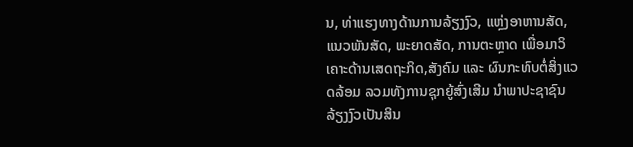ນ, ທ່າແຮງທາງດ້ານການລ້ຽງງົວ, ແຫຼ່ງອາຫານສັດ, ແນວພັນສັດ, ພະຍາດສັດ, ການຕະຫຼາດ ເພື່ອມາວິເຄາະດ້ານເສດຖະກິດ,ສັງຄົມ ແລະ ຜົນກະທົບຕໍ່ສິ່ງແວດລ້ອມ ລວມທັງການຊຸກຍູ້ສົ່ງເສີມ ນຳພາປະຊາຊົນລ້ຽງງົວເປັນສິນ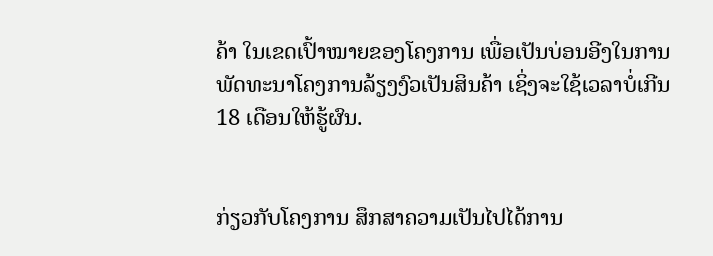ຄ້າ ໃນເຂດເປົ້າໝາຍຂອງໂຄງການ ເພື່ອເປັນບ່ອນອີງໃນການພັດທະນາໂຄງການລ້ຽງງົວເປັນສິນຄ້າ ເຊິ່ງຈະໃຊ້ເວລາບໍ່ເກີນ 18 ເດືອນໃຫ້ຮູ້ຜົນ.


ກ່ຽວກັບໂຄງການ ສຶກສາຄວາມເປັນໄປໄດ້ການ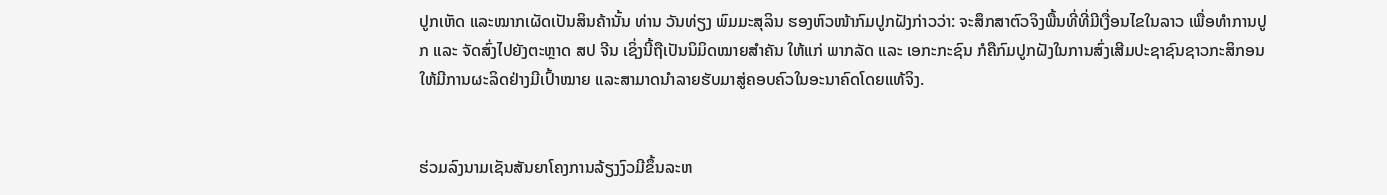ປູກເຫັດ ແລະໝາກເຜັດເປັນສິນຄ້ານັ້ນ ທ່ານ ວັນທ່ຽງ ພົມມະສຸລິນ ຮອງຫົວໜ້າກົມປູກຝັງກ່າວວ່າ: ຈະສຶກສາຕົວຈິງພື້ນທີ່ທີ່ມີເງື່ອນໄຂໃນລາວ ເພື່ອທໍາການປູກ ແລະ ຈັດສົ່ງໄປຍັງຕະຫຼາດ ສປ ຈີນ ເຊິ່ງນີ້ຖືເປັນນິມິດໝາຍສໍາຄັນ ໃຫ້ແກ່ ພາກລັດ ແລະ ເອກະກະຊົນ ກໍຄືກົມປູກຝັງໃນການສົ່ງເສີມປະຊາຊົນຊາວກະສິກອນ ໃຫ້ມີການຜະລິດຢ່າງມີເປົ້າໝາຍ ແລະສາມາດນຳລາຍຮັບມາສູ່ຄອບຄົວໃນອະນາຄົດໂດຍແທ້ຈິງ.


ຮ່ວມລົງນາມເຊັນສັນຍາໂຄງການລ້ຽງງົວມີຂຶ້ນລະຫ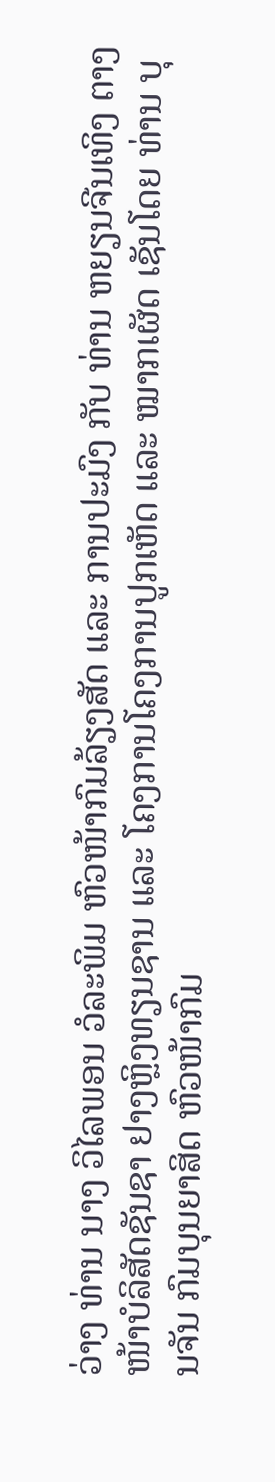ວ່າງ ທ່ານ ນາງ ວິໄລພອນ ວໍລະພິມ ຫົວໜ້າກົມລ້ຽງສັດ ແລະ ການປະມົງ ກັບ ທ່ານ ຫຍຽນຈີນເທິງ ຕາງໜ້າບໍລິສັດຊັນຊາ ຢາງຫຼິງທຽນຊານ ແລະ ໂຄງການໂຄງການປູກເຫັດ ແລະ ໝາກເຜັດ ເຊັນໂດຍ ທ່ານ ບຸນຈັນ ກົມບຸນຍາສິດ ຫົວໜ້າກົມ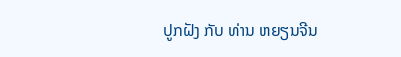ປູກຝັງ ກັບ ທ່ານ ຫຍຽນຈີນ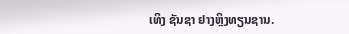ເທິງ ຊັນຊາ ຢາງຫຼິງທຽນຊານ.